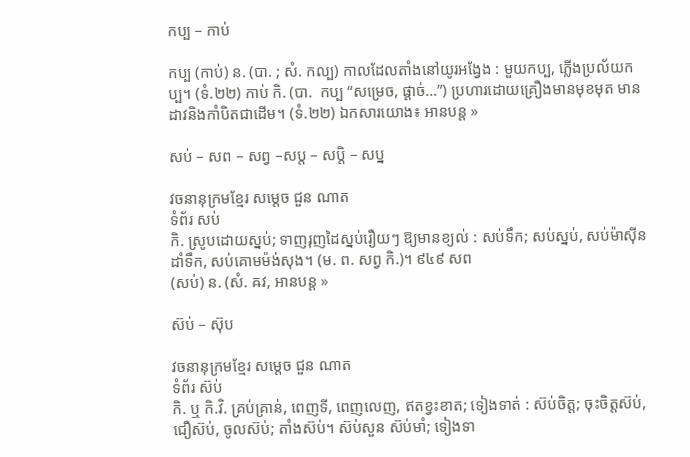កប្ប – កាប់

កប្ប (កាប់) ន. (បា. ; សំ. កល្ប) កាលដែលតាំងនៅយូរអង្វែង : មួយកប្ប, ភ្លើងប្រល័យកប្ប។ (ទំ.២២) កាប់ កិ. (បា.  កប្ប “សម្រេច, ផ្តាច់…”) ប្រហារដោយគ្រឿងមានមុខមុត មានដាវនិងកាំបិតជាដើម។ (ទំ.២២) ឯកសារយោង៖ អានបន្ត »

សប់ – សព – សព្វ –សប្ត – សប្តិ – សប្ន

វចនានុក្រមខ្មែរ សម្ដេច ជួន ណាត
ទំព័រ សប់
កិ. ស្រូបដោយស្នប់; ទាញរុញដៃស្នប់រឿយៗ ឱ្យមានខ្យល់ : សប់ទឹក; សប់ស្នប់, សប់ម៉ាស៊ីនដាំទឹក, សប់គោមម៉ង់សុង។ (ម. ព. សព្វ កិ.)។ ៩៤៩ សព
(សប់) ន. (សំ. ឝវ, អានបន្ត »

ស៊ប់ – ស៊ុប

វចនានុក្រមខ្មែរ សម្ដេច ជួន ណាត
ទំព័រ ស៊ប់
កិ. ឬ កិ.វិ. គ្រប់គ្រាន់, ពេញទី, ពេញលេញ, ឥតខ្វះខាត; ទៀងទាត់ : ស៊ប់ចិត្ត; ចុះចិត្តស៊ប់, ជឿស៊ប់, ចូលស៊ប់; តាំងស៊ប់។ ស៊ប់សួន ស៊ប់មាំ; ទៀងទា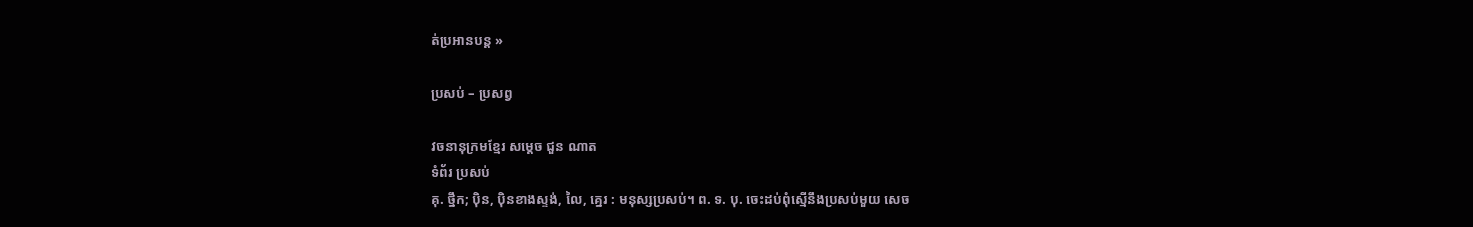ត់ប្រអានបន្ត »

ប្រសប់ – ប្រសព្វ

វចនានុក្រមខ្មែរ សម្ដេច ជួន ណាត
ទំព័រ ប្រសប់
គុ. ថ្នឹក; ប៉ិន, ប៉ិនខាងស្ទង់, លៃ, គ្នេរ : មនុស្សប្រសប់។ ព. ទ. បុ. ចេះដប់ពុំស្មើនឹងប្រសប់មួយ សេច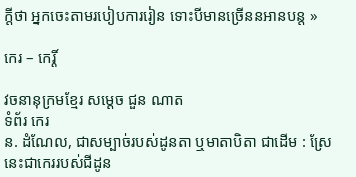ក្ដីថា អ្នកចេះតាមរបៀបការរៀន ទោះបីមានច្រើននអានបន្ត »

កេរ – កេរ្តិ៍

វចនានុក្រមខ្មែរ សម្ដេច ជួន ណាត
ទំព័រ កេរ
ន. ដំណែល, ជាសម្បាច់របស់ដូនតា ឬមាតាបិតា ជាដើម : ស្រែនេះជាកេររបស់ជីដូន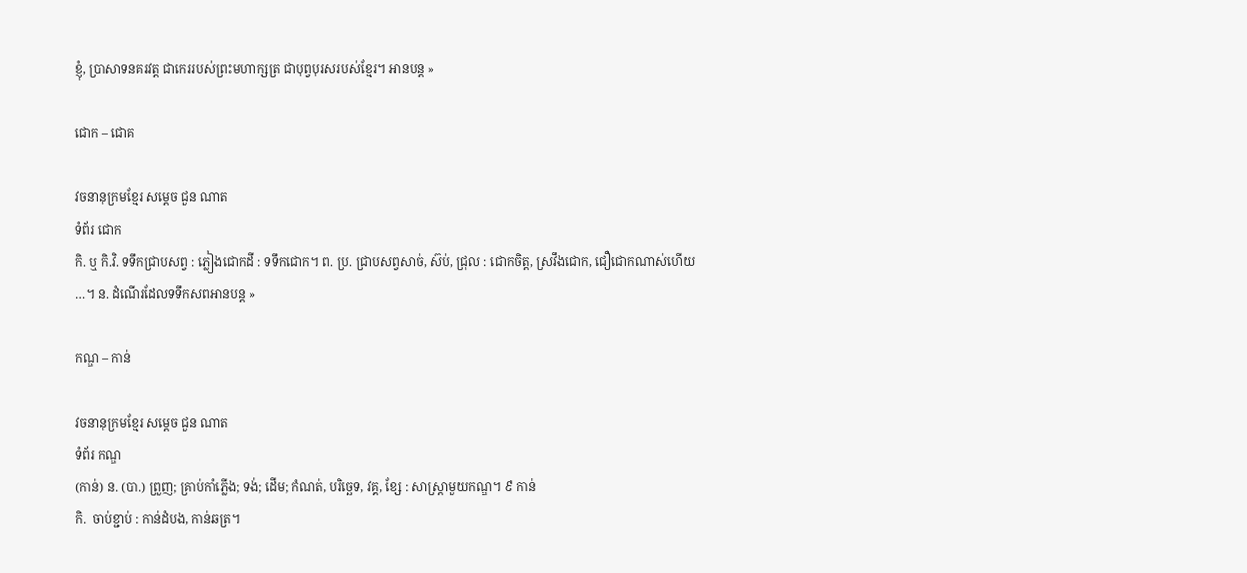ខ្ញុំ, ប្រាសាទនគរវត្ត ជាកេររបស់ព្រះមហាក្សត្រ ជាបុព្វបុរសរបស់ខ្មែរ។ អានបន្ត »

ជោក – ជោគ

វចនានុក្រមខ្មែរ សម្ដេច ជួន ណាត
ទំព័រ ជោក
កិ. ឬ កិ.វិ. ទទឹកជ្រាបសព្វ : ភ្លៀងជោកដី : ទទឹកជោក។ ព. ប្រ. ជ្រាបសព្វសាច់, ស៊ប់, ជ្រុល : ជោកចិត្ត, ស្រវឹងជោក, ជឿជោកណាស់ហើយ …។ ន. ដំណើរដែលទទឹកសពអានបន្ត »

កណ្ឌ – កាន់

វចនានុក្រមខ្មែរ សម្ដេច ជួន ណាត
ទំព័រ កណ្ឌ
(កាន់) ន. (បា.) ព្រួញ; គ្រាប់កាំភ្លើង; ទង់; ដើម; កំណត់, បរិច្ឆេទ, វគ្គ, ខ្សែ : សាស្រ្តាមួយកណ្ឌ។ ៩ កាន់
កិ.  ចាប់ខ្ជាប់ : កាន់ដំបង, កាន់ឆត្រ។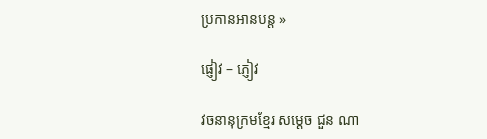ប្រកានអានបន្ត »

ផ្ញៀវ – ភ្ញៀវ

វចនានុក្រមខ្មែរ សម្ដេច ជួន ណា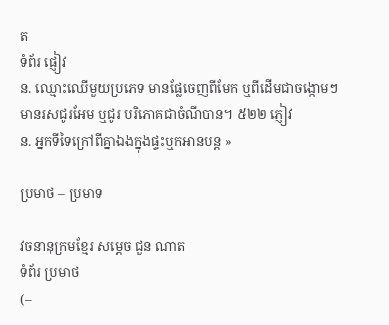ត
ទំព័រ ផ្ញៀវ
ន. ឈ្មោះឈើមួយប្រភេទ មានផ្លែចេញពីមែក ឬពីដើមជាចង្កោមៗ មានរសជូរអែម ឬជូរ បរិភោគជាចំណីបាន។ ៥២២ ភ្ញៀវ
ន. អ្នកទីទៃក្រៅពីគ្នាឯងក្នុងផ្ទះឬកអានបន្ត »

ប្រមាថ – ប្រមាទ

វចនានុក្រមខ្មែរ សម្ដេច ជួន ណាត
ទំព័រ ប្រមាថ
(–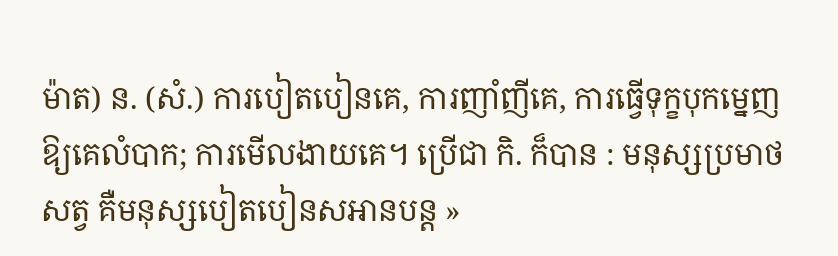ម៉ាត) ន. (សំ.) ការបៀតបៀនគេ, ការញាំញីគេ, ការធ្វើទុក្ខបុកម្នេញឱ្យគេលំបាក; ការមើលងាយគេ។ ប្រើជា កិ. ក៏បាន : មនុស្សប្រមាថសត្វ គឺមនុស្សបៀតបៀនសអានបន្ត »